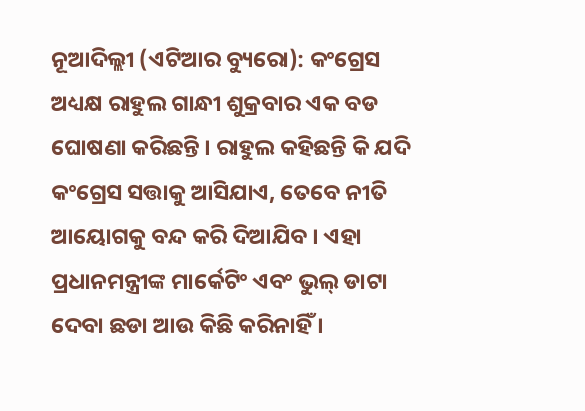ନୂଆଦିଲ୍ଲୀ (ଏଟିଆର ବ୍ୟୁରୋ): କଂଗ୍ରେସ ଅଧ୍ୟକ୍ଷ ରାହୁଲ ଗାନ୍ଧୀ ଶୁକ୍ରବାର ଏକ ବଡ ଘୋଷଣା କରିଛନ୍ତି । ରାହୁଲ କହିଛନ୍ତି କି ଯଦି କଂଗ୍ରେସ ସତ୍ତାକୁ ଆସିଯାଏ, ତେବେ ନୀତି ଆୟୋଗକୁ ବନ୍ଦ କରି ଦିଆଯିବ । ଏହା ପ୍ରଧାନମନ୍ତ୍ରୀଙ୍କ ମାର୍କେଟିଂ ଏବଂ ଭୁଲ୍ ଡାଟା ଦେବା ଛଡା ଆଉ କିଛି କରିନାହିଁ ।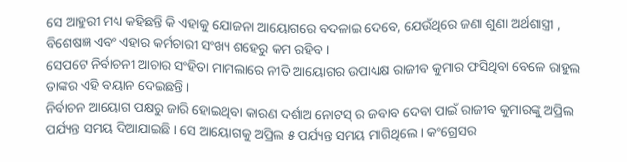ସେ ଆହୁରୀ ମଧ୍ୟ କହିଛନ୍ତି କି ଏହାକୁ ଯୋଜନା ଆୟୋଗରେ ବଦଳାଇ ଦେବେ, ଯେଉଁଥିରେ ଜଣା ଶୁଣା ଅର୍ଥଶାସ୍ତ୍ରୀ , ବିଶେଷଜ୍ଞ ଏବଂ ଏହାର କର୍ମଚାରୀ ସଂଖ୍ୟ ଶହେରୁ କମ ରହିବ ।
ସେପଟେ ନିର୍ବାଚନୀ ଆଚାର ସଂହିତା ମାମଲାରେ ନୀତି ଆୟୋଗର ଉପାଧ୍ୟକ୍ଷ ରାଜୀବ କୁମାର ଫସିଥିବା ବେଳେ ରାହୁଲ ତାଙ୍କର ଏହି ବୟାନ ଦେଇଛନ୍ତି ।
ନିର୍ବାଚନ ଆୟୋଗ ପକ୍ଷରୁ ଜାରି ହୋଇଥିବା କାରଣ ଦର୍ଶାଅ ନୋଟସ୍ ର ଜବାବ ଦେବା ପାଇଁ ରାଜୀବ କୁମାରଙ୍କୁ ଅପ୍ରିଲ ପର୍ଯ୍ୟନ୍ତ ସମୟ ଦିଆଯାଇଛି । ସେ ଆୟୋଗକୁ ଅପ୍ରିଲ ୫ ପର୍ଯ୍ୟନ୍ତ ସମୟ ମାଗିଥିଲେ । କଂଗ୍ରେସର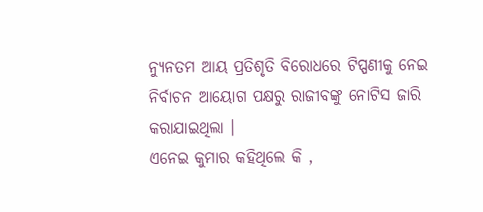ନ୍ୟୁନତମ ଆୟ ପ୍ରତିଶୃତି ବିରୋଧରେ ଟିପ୍ପଣୀକୁ ନେଇ ନିର୍ବାଚନ ଆୟୋଗ ପକ୍ଷରୁ ରାଜୀବଙ୍କୁ ନୋଟିସ ଜାରି କରାଯାଇଥିଲା ।
ଏନେଇ କୁମାର କହିଥିଲେ କି ,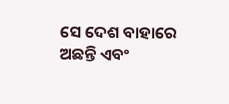ସେ ଦେଶ ବାହାରେ ଅଛନ୍ତି ଏବଂ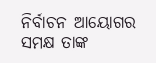ନିର୍ବାଚନ ଆୟୋଗର ସମକ୍ଷ ତାଙ୍କ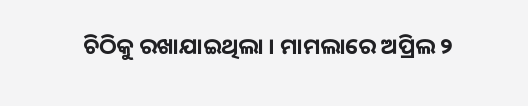ଚିଠିକୁ ରଖାଯାଇଥିଲା । ମାମଲାରେ ଅପ୍ରିଲ ୨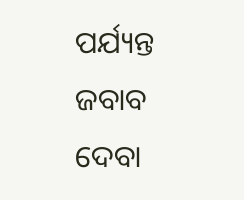ପର୍ଯ୍ୟନ୍ତ ଜବାବ ଦେବା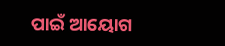ପାଇଁ ଆୟୋଗ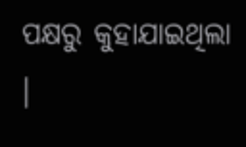ପକ୍ଷରୁ କୁହାଯାଇଥିଲା ।